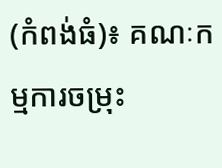(កំពង់ធំ)៖ គណៈកម្មការចម្រុះ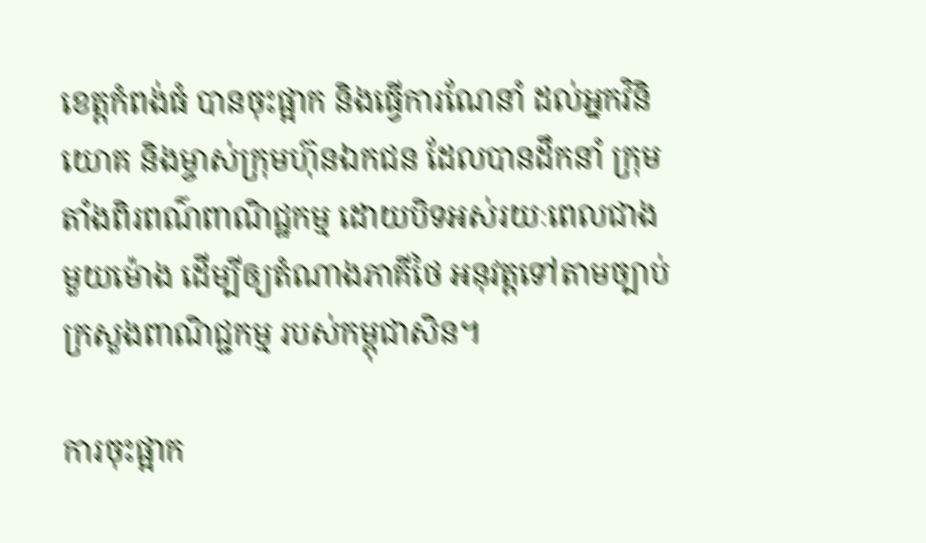ខេត្តកំពង់ធំ បានចុះផ្អាក និងធ្វើការណែនាំ ដល់អ្នកវិនិយោគ និងម្ចាស់ក្រុមហ៊ុនឯកជន ដែលបានដឹកនាំ ក្រុមតាំងពិរពណ៌ពាណិជ្ឋកម្ម ដោយបិទអស់រយៈពេលជាងមួយម៉ោង ដើម្បីឲ្យតំណាងភាគីថៃ អនុវត្តទៅតាមច្បាប់ក្រសួងពាណិជ្ជកម្ម របស់កម្ពុជាសិន។

ការចុះផ្អាក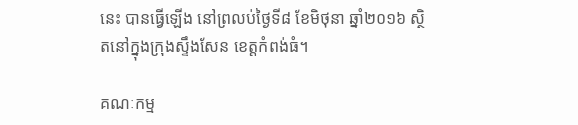នេះ បានធ្វើឡើង នៅព្រលប់ថ្ងៃទី៨ ខែមិថុនា ឆ្នាំ២០១៦ ស្ថិតនៅក្នុងក្រុងស្ទឹងសែន ខេត្តកំពង់ធំ។

គណៈកម្ម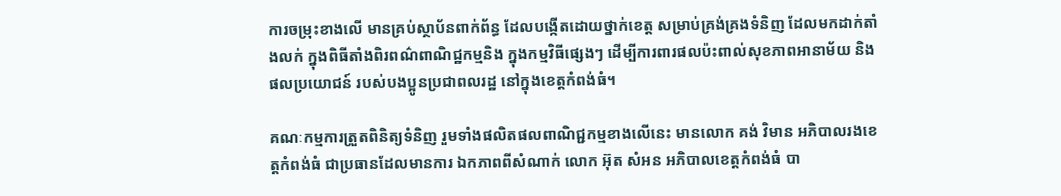ការចម្រុះខាងលើ មានគ្រប់ស្ថាប័នពាក់ព័ន្ធ ដែលបង្កើតដោយថ្នាក់ខេត្ត សម្រាប់គ្រង់គ្រងទំនិញ ដែលមកដាក់តាំងលក់ ក្នុងពិធីតាំងពិរពណ៌ពាណិជ្ឋកម្មនិង ក្នុងកម្មវិធីផ្សេងៗ ដើម្បីការពារផលប៉ះពាល់សុខភាពអានាម័យ និងផលប្រយោជន៍ របស់បងប្អូនប្រជាពលរដ្ឋ នៅក្នុងខេត្តកំពង់ធំ។

គណៈកម្មការត្រួតពិនិត្យទំនិញ រួមទាំងផលិតផលពាណិជ្ជកម្មខាងលើនេះ មានលោក គង់ វិមាន អភិបាលរងខេត្តកំពង់ធំ ជាប្រធានដែលមានការ ឯកភាពពីសំណាក់ លោក អ៊ុត សំអន អភិបាលខេត្តកំពង់ធំ បា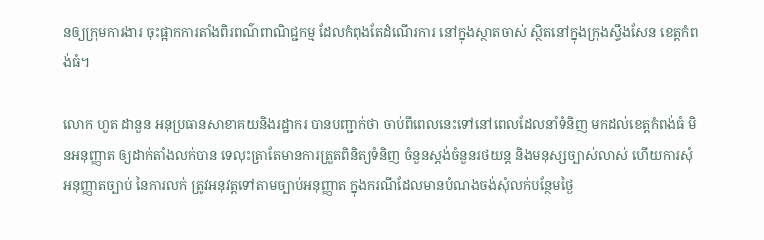នឲ្យក្រុមការងារ ចុះផ្អាកការតាំងពិរពណ៌ពាណិជ្ជកម្ម ដែលកំពុងតែដំណើរការ នៅក្នុងស្ថាតចាស់ ស្ថិតនៅក្នុងក្រុងស្ទឹងសែន ខេត្តកំពង់ធំ។

លោក ហួត ដានួន អនុប្រធានសាខាគយនិងរដ្ឋាករ បានបញ្ជាក់ថា ចាប់ពីពេលនេះទៅនៅពេលដែលនាំទំនិញ មកដល់ខេត្តកំពង់ធំ មិនអនុញ្ញាត ឲ្យដាក់តាំងលក់បាន ទេលុះត្រាតែមានការត្រួតពិនិត្យទំនិញ ចំនួនស្តង់ចំនួនរថយន្ត និងមនុស្សច្បាស់លាស់ ហើយការសុំអនុញ្ញាតច្បាប់ នៃការលក់ ត្រូវអនុវត្តទៅតាមច្បាប់អនុញ្ញាត ក្នុងករណីដែលមានបំណងចង់សុំលក់បន្ថែមថ្ងៃ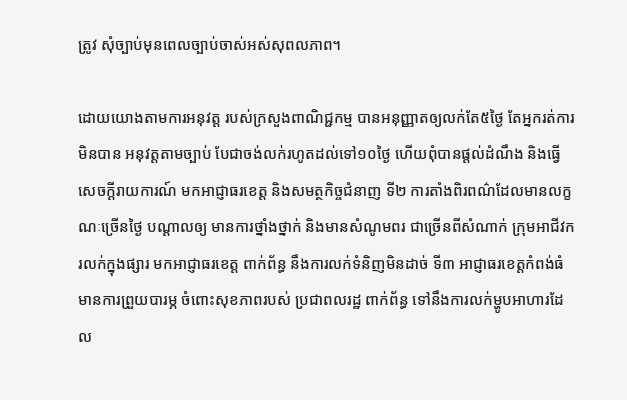ត្រូវ សុំច្បាប់មុនពេលច្បាប់ចាស់អស់សុពលភាព។

ដោយយោងតាមការអនុវត្ត របស់ក្រសួងពាណិជ្ជកម្ម បានអនុញ្ញាតឲ្យលក់តែ៥ថ្ងៃ តែអ្នករត់ការមិនបាន អនុវត្តតាមច្បាប់ បែជាចង់លក់រហូតដល់ទៅ១០ថ្ងៃ ហើយពុំបានផ្តល់ដំណឹង និងធ្វើសេចក្តីរាយការណ៍ មកអាជ្ញាធរខេត្ត និងសមត្ថកិច្ចជំនាញ ទី២ ការតាំងពិរពណ៌ដែលមានលក្ខណៈច្រើនថ្ងៃ បណ្តាលឲ្យ មានការថ្នាំងថ្នាក់ និងមានសំណូមពរ ជាច្រើនពីសំណាក់ ក្រុមអាជីវករលក់ក្នុងផ្សារ មកអាជ្ញាធរខេត្ត ពាក់ព័ន្ធ នឹងការលក់ទំនិញមិនដាច់ ទី៣ អាជ្ញាធរខេត្តកំពង់ធំ មានការព្រួយបារម្ភ ចំពោះសុខភាពរបស់ ប្រជាពលរដ្ឋ ពាក់ព័ន្ធ ទៅនឹងការលក់ម្ហូបអាហារដែល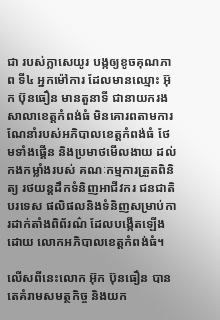ជា របស់ក្លាសេយូរ បង្កឲ្យខូចគុណភាព ទី៤ អ្នកម៉ៅការ ដែលមានឈ្មោះ អ៊ុក ប៊ុនធឿន មានតួនាទី ជានាយករងសាលាខេត្តកំពង់ធំ មិនគោរពតាមការណែនាំរបស់អភិបាលខេត្តកំពង់ធំ ថែមទាំងផ្គើន និងប្រមាថមើលងាយ ដល់កងកម្លាំងរបស់ គណៈកម្មការត្រួតពិនិត្យ រថយន្តដឹកទំនិញអាជីវករ ជនជាតិបរទេស ផលិផលនិងទំនិញសម្រាប់ការដាក់តាំងពិព័រណ៌ ដែលបង្កើតឡើងដោយ លោកអភិបាលខេត្តកំពង់ធំ។

លើសពីនេះលោក អ៊ុក ប៊ុនធឿន បានតេគំរាមសមត្ថកិច្ច និងយក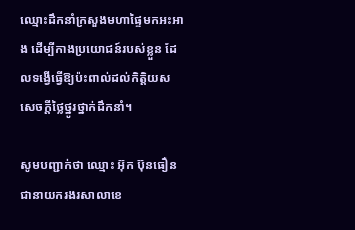ឈ្មោះដឹកនាំក្រសួងមហាផ្ទៃមកអះអាង ដើម្បីកាងប្រយោជន៍របស់ខ្លួន ដែលទង្វើធ្វើឱ្យប៉ះពាល់ដល់កិត្តិយស សេចក្តីថ្លៃថ្នូរថ្នាក់ដឹកនាំ។

សូមបញ្ជាក់ថា ឈ្មោះ អ៊ុក ប៊ុនធឿន ជានាយករងរសាលាខេ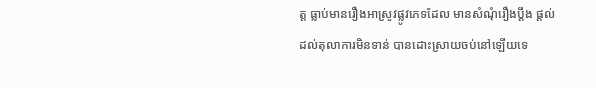ត្ត ធ្លាប់មានរឿងអាស្រូវផ្លូវភេទដែល មានសំណុំរឿងប្តឹង ផ្តល់ដល់តុលាការមិនទាន់ បានដោះស្រាយចប់នៅឡើយទេ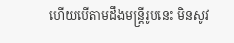ហើយបើតាមដឹងមន្ត្រីរូបនេះ មិនសូវ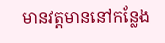មានវត្តមាននៅកន្លែង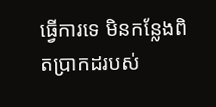ធ្វើការទេ មិនកន្លែងពិតប្រាកដរបស់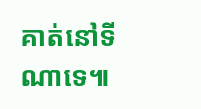គាត់នៅទីណាទេ៕